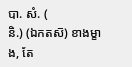បា. សំ. (
និ.) (ឯកតស៑) ខាងម្ខាង, តែ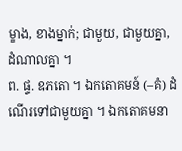ម្ខាង, ខាងម្នាក់; ជាមួយ, ជាមួយគ្នា, ដំណាលគ្នា ។
ព. ផ្ទ. ឧភតោ ។ ឯកតោគមន៍ (–គំ) ដំណើរទៅជាមួយគ្នា ។ ឯកតោគមនា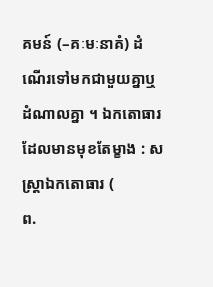គមន៍ (–គៈមៈនាគំ) ដំណើរទៅមកជាមួយគ្នាឬដំណាលគ្នា ។ ឯកតោធារ ដែលមានមុខតែម្ខាង : សស្រ្តាឯកតោធារ (
ព.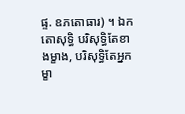ផ្ទ. ឧភតោធារ) ។ ឯកតោសុទ្ធិ បរិសុទ្ធិតែខាងម្ខាង, បរិសុទ្ធិតែអ្នកម្ខា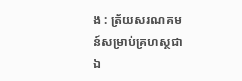ង : ត្រ័យសរណគមន៍សម្រាប់គ្រហស្ថជាឯ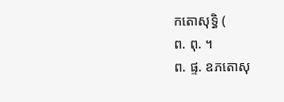កតោសុទ្ធិ (
ព. ពុ. ។
ព. ផ្ទ. ឧភតោសុ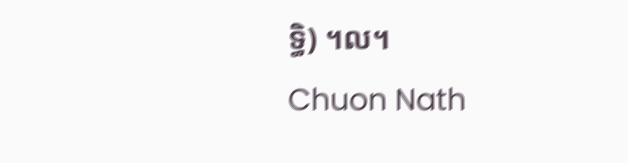ទ្ធិ) ។ល។
Chuon Nath